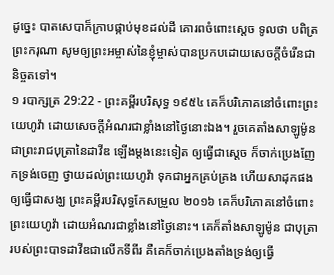ដូច្នេះ បាតសេបាក៏ក្រាបផ្កាប់មុខដល់ដី គោរពចំពោះស្តេច ទូលថា បពិត្រព្រះករុណា សូមឲ្យព្រះអម្ចាស់នៃខ្ញុំម្ចាស់បានប្រកបដោយសេចក្ដីចំរើនជានិច្ចតទៅ។
១ របាក្សត្រ 29:22 - ព្រះគម្ពីរបរិសុទ្ធ ១៩៥៤ គេក៏បរិភោគនៅចំពោះព្រះយេហូវ៉ា ដោយសេចក្ដីអំណរជាខ្លាំងនៅថ្ងៃនោះឯង។ រួចគេតាំងសាឡូម៉ូន ជាព្រះរាជបុត្រានៃដាវីឌ ឡើងម្តងនេះទៀត ឲ្យធ្វើជាស្តេច ក៏ចាក់ប្រេងញែកទ្រង់ចេញ ថ្វាយដល់ព្រះយេហូវ៉ា ទុកជាអ្នកគ្រប់គ្រង ហើយសាដុកផង ឲ្យធ្វើជាសង្ឃ ព្រះគម្ពីរបរិសុទ្ធកែសម្រួល ២០១៦ គេក៏បរិភោគនៅចំពោះព្រះយេហូវ៉ា ដោយអំណរជាខ្លាំងនៅថ្ងៃនោះ។ គេក៏តាំងសាឡូម៉ូន ជាបុត្រារបស់ព្រះបាទដាវីឌជាលើកទីពីរ គឺគេក៏ចាក់ប្រេងតាំងទ្រង់ឲ្យធ្វើ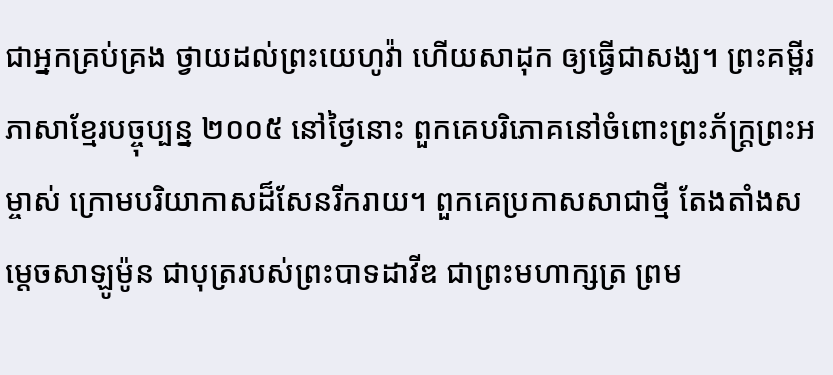ជាអ្នកគ្រប់គ្រង ថ្វាយដល់ព្រះយេហូវ៉ា ហើយសាដុក ឲ្យធ្វើជាសង្ឃ។ ព្រះគម្ពីរភាសាខ្មែរបច្ចុប្បន្ន ២០០៥ នៅថ្ងៃនោះ ពួកគេបរិភោគនៅចំពោះព្រះភ័ក្ត្រព្រះអម្ចាស់ ក្រោមបរិយាកាសដ៏សែនរីករាយ។ ពួកគេប្រកាសសាជាថ្មី តែងតាំងសម្ដេចសាឡូម៉ូន ជាបុត្ររបស់ព្រះបាទដាវីឌ ជាព្រះមហាក្សត្រ ព្រម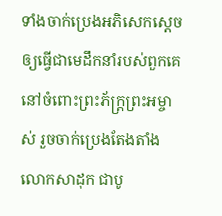ទាំងចាក់ប្រេងអភិសេកស្ដេចឲ្យធ្វើជាមេដឹកនាំរបស់ពួកគេ នៅចំពោះព្រះភ័ក្ត្រព្រះអម្ចាស់ រួចចាក់ប្រេងតែងតាំងលោកសាដុក ជាបូ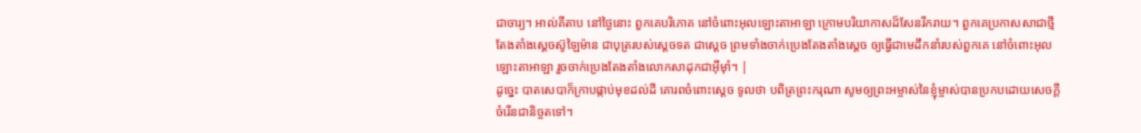ជាចារ្យ។ អាល់គីតាប នៅថ្ងៃនោះ ពួកគេបរិភោគ នៅចំពោះអុលឡោះតាអាឡា ក្រោមបរិយាកាសដ៏សែនរីករាយ។ ពួកគេប្រកាសសាជាថ្មី តែងតាំងស្តេចស៊ូឡៃម៉ាន ជាបុត្ររបស់ស្តេចទត ជាស្តេច ព្រមទាំងចាក់ប្រេងតែងតាំងស្តេច ឲ្យធ្វើជាមេដឹកនាំរបស់ពួកគេ នៅចំពោះអុលឡោះតាអាឡា រួចចាក់ប្រេងតែងតាំងលោកសាដុកជាអ៊ីមុាំ។ |
ដូច្នេះ បាតសេបាក៏ក្រាបផ្កាប់មុខដល់ដី គោរពចំពោះស្តេច ទូលថា បពិត្រព្រះករុណា សូមឲ្យព្រះអម្ចាស់នៃខ្ញុំម្ចាស់បានប្រកបដោយសេចក្ដីចំរើនជានិច្ចតទៅ។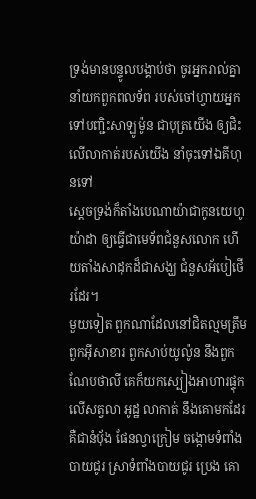ទ្រង់មានបន្ទូលបង្គាប់ថា ចូរអ្នករាល់គ្នានាំយកពួកពលទ័ព របស់ចៅហ្វាយអ្នក ទៅបញ្ជិះសាឡូម៉ូន ជាបុត្រយើង ឲ្យជិះលើលាកាត់របស់យើង នាំចុះទៅឯគីហុនទៅ
ស្តេចទ្រង់ក៏តាំងបេណាយ៉ាជាកូនយេហូយ៉ាដា ឲ្យធ្វើជាមេទ័ពជំនួសលោក ហើយតាំងសាដុកដ៏ជាសង្ឃ ជំនួសអ័បៀថើរដែរ។
មួយទៀត ពួកណាដែលនៅជិតល្មមត្រឹមពួកអ៊ីសាខារ ពួកសាប់យូល៉ូន នឹងពួកណែបថាលី គេក៏យកស្បៀងអាហារផ្ទុកលើសត្វលា អូដ្ឋ លាកាត់ នឹងគោមកដែរ គឺជានំបុ័ង ផែនល្វាក្រៀម ចង្កោមទំពាំងបាយជូរ ស្រាទំពាំងបាយជូរ ប្រេង គោ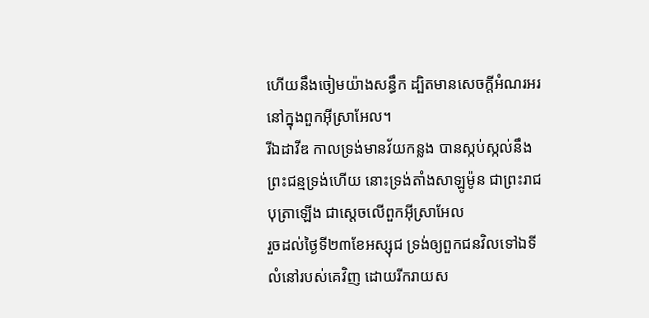ហើយនឹងចៀមយ៉ាងសន្ធឹក ដ្បិតមានសេចក្ដីអំណរអរនៅក្នុងពួកអ៊ីស្រាអែល។
រីឯដាវីឌ កាលទ្រង់មានវ័យកន្លង បានស្កប់ស្កល់នឹងព្រះជន្មទ្រង់ហើយ នោះទ្រង់តាំងសាឡូម៉ូន ជាព្រះរាជបុត្រាឡើង ជាស្តេចលើពួកអ៊ីស្រាអែល
រួចដល់ថ្ងៃទី២៣ខែអស្សុជ ទ្រង់ឲ្យពួកជនវិលទៅឯទីលំនៅរបស់គេវិញ ដោយរីករាយស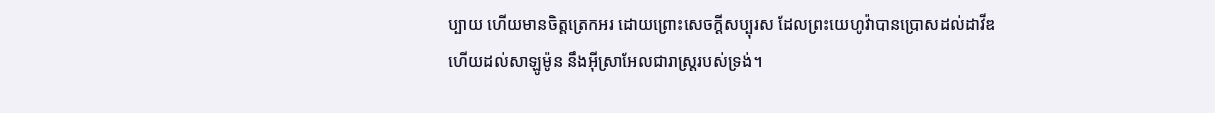ប្បាយ ហើយមានចិត្តត្រេកអរ ដោយព្រោះសេចក្ដីសប្បុរស ដែលព្រះយេហូវ៉ាបានប្រោសដល់ដាវីឌ ហើយដល់សាឡូម៉ូន នឹងអ៊ីស្រាអែលជារាស្ត្ររបស់ទ្រង់។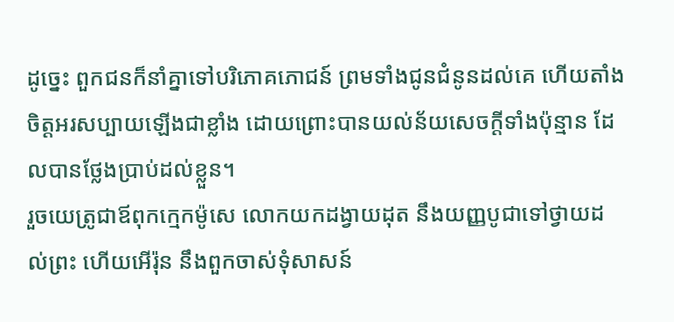ដូច្នេះ ពួកជនក៏នាំគ្នាទៅបរិភោគភោជន៍ ព្រមទាំងជូនជំនូនដល់គេ ហើយតាំងចិត្តអរសប្បាយឡើងជាខ្លាំង ដោយព្រោះបានយល់ន័យសេចក្ដីទាំងប៉ុន្មាន ដែលបានថ្លែងប្រាប់ដល់ខ្លួន។
រួចយេត្រូជាឪពុកក្មេកម៉ូសេ លោកយកដង្វាយដុត នឹងយញ្ញបូជាទៅថ្វាយដល់ព្រះ ហើយអើរ៉ុន នឹងពួកចាស់ទុំសាសន៍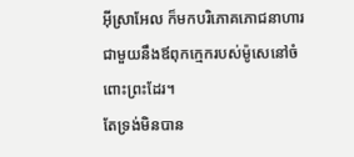អ៊ីស្រាអែល ក៏មកបរិភោគភោជនាហារជាមួយនឹងឪពុកក្មេករបស់ម៉ូសេនៅចំពោះព្រះដែរ។
តែទ្រង់មិនបាន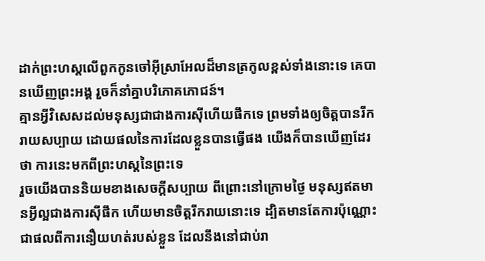ដាក់ព្រះហស្តលើពួកកូនចៅអ៊ីស្រាអែលដ៏មានត្រកូលខ្ពស់ទាំងនោះទេ គេបានឃើញព្រះអង្គ រួចក៏នាំគ្នាបរិភោគភោជន៍។
គ្មានអ្វីវិសេសដល់មនុស្សជាជាងការស៊ីហើយផឹកទេ ព្រមទាំងឲ្យចិត្តបានរីករាយសប្បាយ ដោយផលនៃការដែលខ្លួនបានធ្វើផង យើងក៏បានឃើញដែរថា ការនេះមកពីព្រះហស្តនៃព្រះទេ
រួចយើងបាននិយមខាងសេចក្ដីសប្បាយ ពីព្រោះនៅក្រោមថ្ងៃ មនុស្សឥតមានអ្វីល្អជាងការស៊ីផឹក ហើយមានចិត្តរីករាយនោះទេ ដ្បិតមានតែការប៉ុណ្ណោះ ជាផលពីការនឿយហត់របស់ខ្លួន ដែលនឹងនៅជាប់រា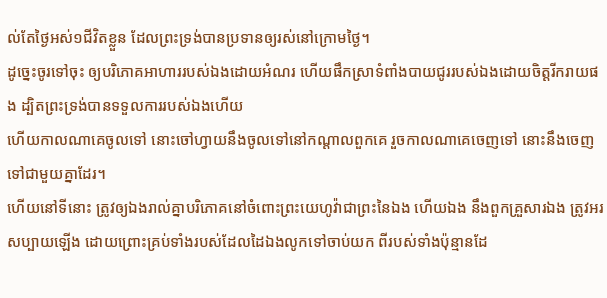ល់តែថ្ងៃអស់១ជីវិតខ្លួន ដែលព្រះទ្រង់បានប្រទានឲ្យរស់នៅក្រោមថ្ងៃ។
ដូច្នេះចូរទៅចុះ ឲ្យបរិភោគអាហាររបស់ឯងដោយអំណរ ហើយផឹកស្រាទំពាំងបាយជូររបស់ឯងដោយចិត្តរីករាយផង ដ្បិតព្រះទ្រង់បានទទួលការរបស់ឯងហើយ
ហើយកាលណាគេចូលទៅ នោះចៅហ្វាយនឹងចូលទៅនៅកណ្តាលពួកគេ រួចកាលណាគេចេញទៅ នោះនឹងចេញទៅជាមួយគ្នាដែរ។
ហើយនៅទីនោះ ត្រូវឲ្យឯងរាល់គ្នាបរិភោគនៅចំពោះព្រះយេហូវ៉ាជាព្រះនៃឯង ហើយឯង នឹងពួកគ្រួសារឯង ត្រូវអរសប្បាយឡើង ដោយព្រោះគ្រប់ទាំងរបស់ដែលដៃឯងលូកទៅចាប់យក ពីរបស់ទាំងប៉ុន្មានដែ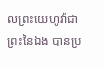លព្រះយេហូវ៉ាជាព្រះនៃឯង បានប្រ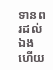ទានពរដល់ឯងហើយ